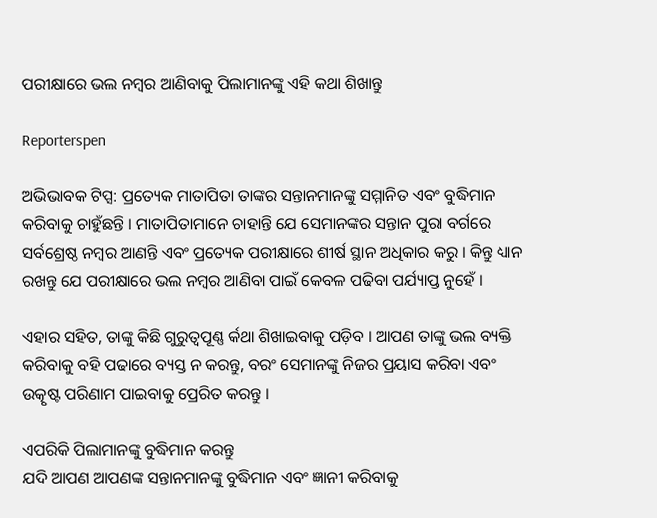ପରୀକ୍ଷାରେ ଭଲ ନମ୍ବର ଆଣିବାକୁ ପିଲାମାନଙ୍କୁ ଏହି କଥା ଶିଖାନ୍ତୁ

Reporterspen

ଅଭିଭାବକ ଟିପ୍ସ: ପ୍ରତ୍ୟେକ ମାତାପିତା ତାଙ୍କର ସନ୍ତାନମାନଙ୍କୁ ସମ୍ମାନିତ ଏବଂ ବୁଦ୍ଧିମାନ କରିବାକୁ ଚାହୁଁଛନ୍ତି । ମାତାପିତାମାନେ ଚାହାନ୍ତି ଯେ ସେମାନଙ୍କର ସନ୍ତାନ ପୁରା ବର୍ଗରେ ସର୍ବଶ୍ରେଷ୍ଠ ନମ୍ବର ଆଣନ୍ତି ଏବଂ ପ୍ରତ୍ୟେକ ପରୀକ୍ଷାରେ ଶୀର୍ଷ ସ୍ଥାନ ଅଧିକାର କରୁ । କିନ୍ତୁ ଧ୍ୟାନ ରଖନ୍ତୁ ଯେ ପରୀକ୍ଷାରେ ଭଲ ନମ୍ବର ଆଣିବା ପାଇଁ କେବଳ ପଢିବା ପର୍ଯ୍ୟାପ୍ତ ନୁହେଁ ।

ଏହାର ସହିତ, ତାଙ୍କୁ କିଛି ଗୁରୁତ୍ୱପୂଣ୍ଣ ର୍କଥା ଶିଖାଇବାକୁ ପଡ଼ିବ । ଆପଣ ତାଙ୍କୁ ଭଲ ବ୍ୟକ୍ତି କରିବାକୁ ବହି ପଢାରେ ବ୍ୟସ୍ତ ନ କରନ୍ତୁ, ବରଂ ସେମାନଙ୍କୁ ନିଜର ପ୍ରୟାସ କରିବା ଏବଂ ଉତ୍କୃଷ୍ଟ ପରିଣାମ ପାଇବାକୁ ପ୍ରେରିତ କରନ୍ତୁ ।

ଏପରିକି ପିଲାମାନଙ୍କୁ ବୁଦ୍ଧିମାନ କରନ୍ତୁ
ଯଦି ଆପଣ ଆପଣଙ୍କ ସନ୍ତାନମାନଙ୍କୁ ବୁଦ୍ଧିମାନ ଏବଂ ଜ୍ଞାନୀ କରିବାକୁ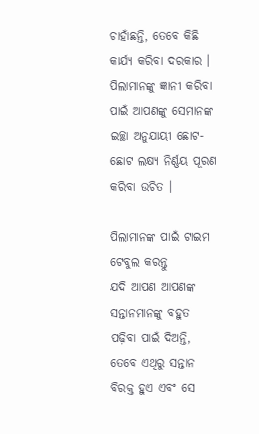ଚାହାଁଛନ୍ତି, ତେବେ କିଛି କାର୍ଯ୍ୟ କରିବା ଦରକାର । ପିଲାମାନଙ୍କୁ ଜ୍ଞାନୀ କରିବା ପାଇଁ ଆପଣଙ୍କୁ ସେମାନଙ୍କ ଇଚ୍ଛା ଅନୁଯାୟୀ ଛୋଟ-ଛୋଟ ଲକ୍ଷ୍ୟ ନିର୍ଣ୍ଣୟ ପୂରଣ କରିବା ଉଚିତ ।

ପିଲାମାନଙ୍କ ପାଇଁ ଟାଇମ ଟେବୁଲ କରନ୍ତୁ
ଯଦି ଆପଣ ଆପଣଙ୍କ ସନ୍ତାନମାନଙ୍କୁ ବହୁତ ପଢ଼ିବା ପାଇଁ ଦିଅନ୍ତି, ତେବେ ଏଥିରୁ ସନ୍ତାନ ବିରକ୍ତ ହୁଏ ଏବଂ ସେ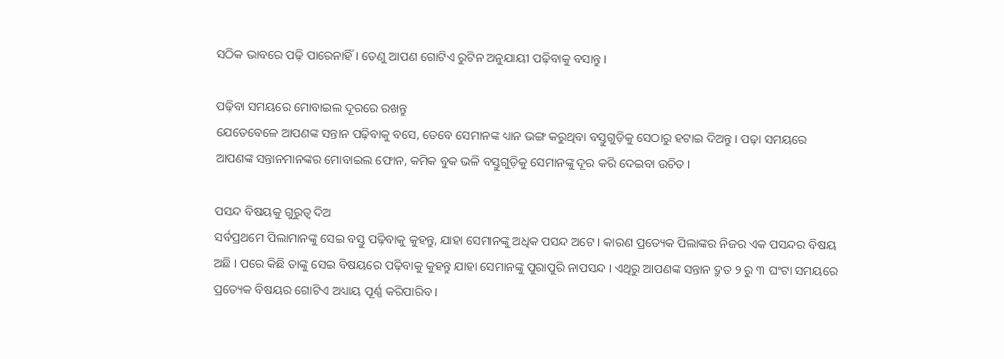ସଠିକ ଭାବରେ ପଢ଼ି ପାରେନାହିଁ । ତେଣୁ ଆପଣ ଗୋଟିଏ ରୁଟିନ ଅନୁଯାୟୀ ପଢ଼ିବାକୁ ବସାନ୍ତୁ ।

ପଢ଼ିବା ସମୟରେ ମୋବାଇଲ ଦୂରରେ ରଖନ୍ତୁ
ଯେତେବେଳେ ଆପଣଙ୍କ ସନ୍ତାନ ପଢ଼ିବାକୁ ବସେ, ତେବେ ସେମାନଙ୍କ ଧ୍ୟାନ ଭଙ୍ଗ କରୁଥିବା ବସ୍ତୁଗୁଡ଼ିକୁ ସେଠାରୁ ହଟାଇ ଦିଅନ୍ତୁ । ପଢ଼ା ସମୟରେ ଆପଣଙ୍କ ସନ୍ତାନମାନଙ୍କର ମୋବାଇଲ ଫୋନ, କମିକ ବୁକ ଭଳି ବସ୍ତୁଗୁଡ଼ିକୁ ସେମାନଙ୍କୁ ଦୂର କରି ଦେଇବା ଉଚିତ ।

ପସନ୍ଦ ବିଷୟକୁ ଗୁରୁତ୍ୱ ଦିଅ
ସର୍ବପ୍ରଥମେ ପିଲାମାନଙ୍କୁ ସେଇ ବସ୍ତୁ ପଢ଼ିବାକୁ କୁହନ୍ତୁ, ଯାହା ସେମାନଙ୍କୁ ଅଧିକ ପସନ୍ଦ ଅଟେ । କାରଣ ପ୍ରତ୍ୟେକ ପିଲାଙ୍କର ନିଜର ଏକ ପସନ୍ଦର ବିଷୟ ଅଛି । ପରେ କିଛି ତାଙ୍କୁ ସେଇ ବିଷୟରେ ପଢ଼ିବାକୁ କୁହନ୍ତୁ ଯାହା ସେମାନଙ୍କୁ ପୁରାପୁରି ନାପସନ୍ଦ । ଏଥିରୁ ଆପଣଙ୍କ ସନ୍ତାନ ଦ୍ରୁତ ୨ ରୁ ୩ ଘଂଟା ସମୟରେ ପ୍ରତ୍ୟେକ ବିଷୟର ଗୋଟିଏ ଅଧ୍ୟାୟ ପୂର୍ଣ୍ଣ କରିପାରିବ ।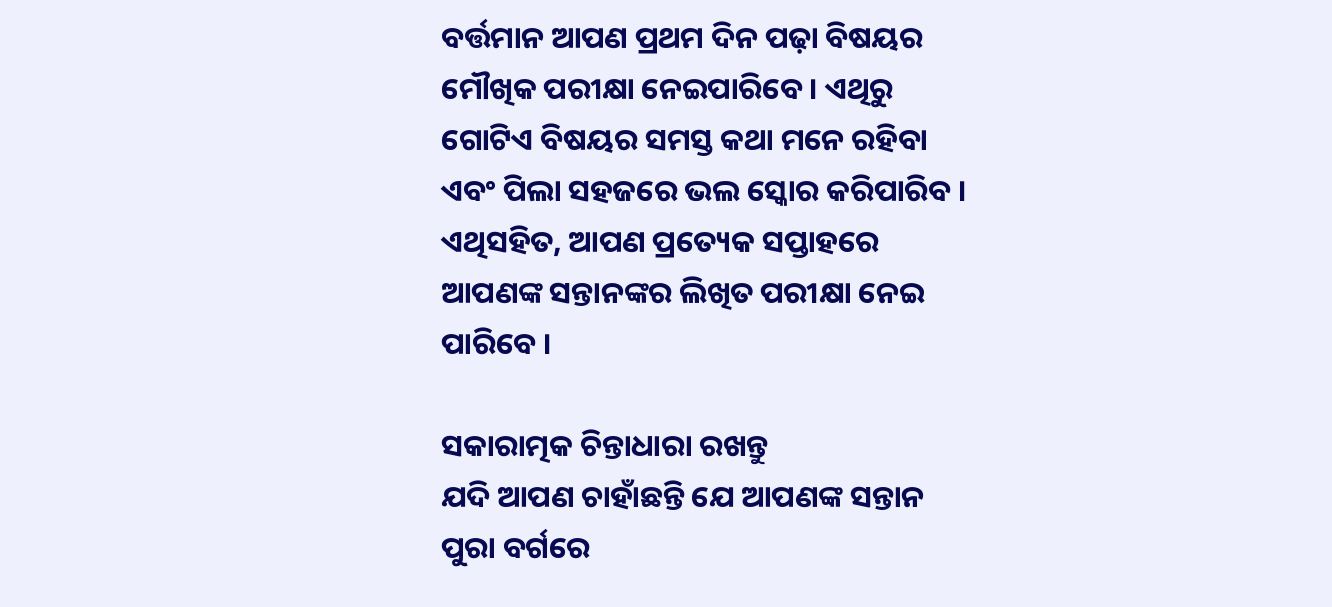ବର୍ତ୍ତମାନ ଆପଣ ପ୍ରଥମ ଦିନ ପଢ଼ା ବିଷୟର ମୌଖିକ ପରୀକ୍ଷା ନେଇପାରିବେ । ଏଥିରୁ ଗୋଟିଏ ବିଷୟର ସମସ୍ତ କଥା ମନେ ରହିବା ଏବଂ ପିଲା ସହଜରେ ଭଲ ସ୍କୋର କରିପାରିବ । ଏଥିସହିତ, ଆପଣ ପ୍ରତ୍ୟେକ ସପ୍ତାହରେ ଆପଣଙ୍କ ସନ୍ତାନଙ୍କର ଲିଖିତ ପରୀକ୍ଷା ନେଇ ପାରିବେ ।

ସକାରାତ୍ମକ ଚିନ୍ତାଧାରା ରଖନ୍ତୁ
ଯଦି ଆପଣ ଚାହାଁଛନ୍ତି ଯେ ଆପଣଙ୍କ ସନ୍ତାନ ପୁରା ବର୍ଗରେ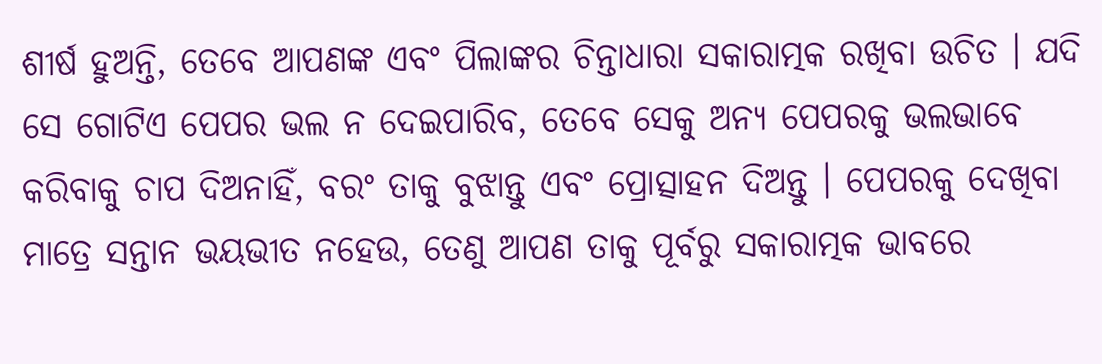ଶୀର୍ଷ ହୁଅନ୍ତି, ତେବେ ଆପଣଙ୍କ ଏବଂ ପିଲାଙ୍କର ଚିନ୍ତାଧାରା ସକାରାତ୍ମକ ରଖିବା ଉଚିତ । ଯଦି ସେ ଗୋଟିଏ ପେପର ଭଲ ନ ଦେଇପାରିବ, ତେବେ ସେକୁ ଅନ୍ୟ ପେପରକୁ ଭଲଭାବେ କରିବାକୁ ଚାପ ଦିଅନାହିଁ, ବରଂ ତାକୁ ବୁଝାନ୍ତୁ ଏବଂ ପ୍ରୋତ୍ସାହନ ଦିଅନ୍ତୁ । ପେପରକୁ ଦେଖିବା ମାତ୍ରେ ସନ୍ତାନ ଭୟଭୀତ ନହେଉ, ତେଣୁ ଆପଣ ତାକୁ ପୂର୍ବରୁ ସକାରାତ୍ମକ ଭାବରେ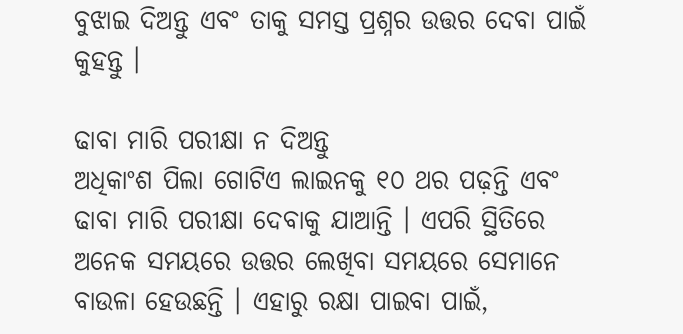ବୁଝାଇ ଦିଅନ୍ତୁ ଏବଂ ତାକୁ ସମସ୍ତ ପ୍ରଶ୍ନର ଉତ୍ତର ଦେବା ପାଇଁ କୁହନ୍ତୁ ।

ଢାବା ମାରି ପରୀକ୍ଷା ନ ଦିଅନ୍ତୁ
ଅଧିକାଂଶ ପିଲା ଗୋଟିଏ ଲାଇନକୁ ୧୦ ଥର ପଢ଼ନ୍ତି ଏବଂ ଢାବା ମାରି ପରୀକ୍ଷା ଦେବାକୁ ଯାଆନ୍ତି । ଏପରି ସ୍ଥିତିରେ ଅନେକ ସମୟରେ ଉତ୍ତର ଲେଖିବା ସମୟରେ ସେମାନେ ବାଉଳା ହେଉଛନ୍ତି । ଏହାରୁ ରକ୍ଷା ପାଇବା ପାଇଁ,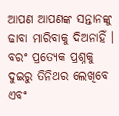ଆପଣ ଆପଣଙ୍କ ସନ୍ତାନଙ୍କୁ ଢାବା ମାରିବାକୁ ଦିଅନାହିଁ । ବରଂ ପ୍ରତ୍ୟେକ ପ୍ରଶ୍ନକୁ ଦୁଇରୁ ତିନିଥର ଲେଖିବେ ଏବଂ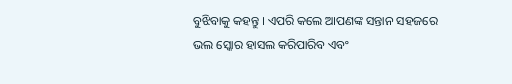ବୁଝିବାକୁ କହନ୍ତୁ । ଏପରି କଲେ ଆପଣଙ୍କ ସନ୍ତାନ ସହଜରେ ଭଲ ସ୍କୋର ହାସଲ କରିପାରିବ ଏବଂ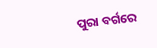ପୁରା ବର୍ଗରେ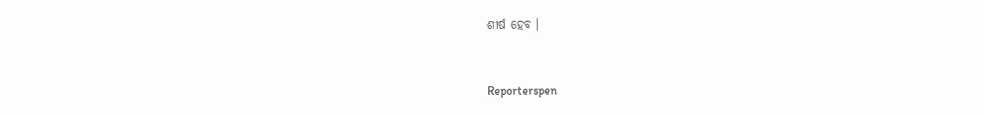ଶୀର୍ଷ ହେବ ।


Reporterspen